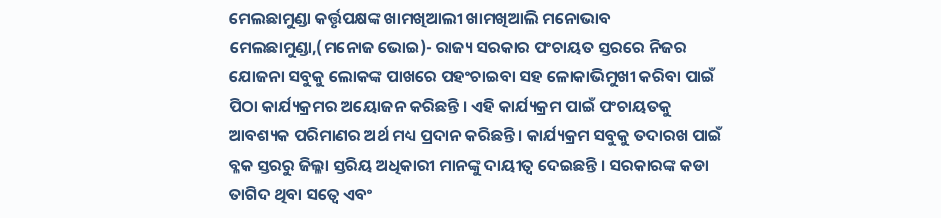ମେଲଛାମୁଣ୍ଡା କର୍ତ୍ତୃପକ୍ଷଙ୍କ ଖାମଖିଆଲୀ ଖାମଖିଆଲି ମନୋଭାବ
ମେଲଛାମୁଣ୍ଡା,(ମନୋଜ ଭୋଇ)- ରାଜ୍ୟ ସରକାର ପଂଚାୟତ ସ୍ତରରେ ନିଜର ଯୋଜନା ସବୁକୁ ଲୋକଙ୍କ ପାଖରେ ପହଂଚାଇବା ସହ ଳୋକାଭିମୁଖୀ କରିବା ପାଇଁ ପିଠା କାର୍ଯ୍ୟକ୍ରମର ଅୟୋଜନ କରିଛନ୍ତି । ଏହି କାର୍ଯ୍ୟକ୍ରମ ପାଇଁ ପଂଚାୟତକୁ ଆବଶ୍ୟକ ପରିମାଣର ଅର୍ଥ ମଧ୍ୟ ପ୍ରଦାନ କରିଛନ୍ତି । କାର୍ଯ୍ୟକ୍ରମ ସବୁକୁ ତଦାରଖ ପାଇଁ ବ୍ଳକ ସ୍ତରରୁ ଜିଲ୍ଳା ସ୍ତରିୟ ଅଧିକାରୀ ମାନଙ୍କୁ ଦାୟୀତ୍ୱ ଦେଇଛନ୍ତି । ସରକାରଙ୍କ କଡା ତାଗିଦ ଥିବା ସତ୍ୱେ ଏବଂ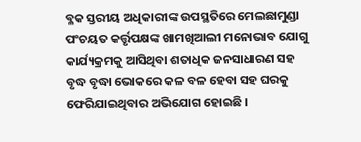ବ୍ଳକ ସ୍ତରୀୟ ଅଧିକାରୀଙ୍କ ଉପସ୍ଥତିରେ ମେଲଛାମୁଣ୍ଡା ପଂଚୟତ କର୍ତ୍ତୃପକ୍ଷଙ୍କ ଖାମଖିଆଲୀ ମନୋଭାବ ଯୋଗୁ କାର୍ଯ୍ୟକ୍ରମକୁ ଆସିଥିବା ଶତାଧିକ ଜନସାଧାରଣ ସହ ବୃଦ୍ଧ ବୃଦ୍ଧା ଭୋକରେ କଳ ବଳ ହେବା ସହ ଘରକୁ ଫେରିଯାଇଥିବାର ଅଭିଯୋଗ ହୋଇଛି ।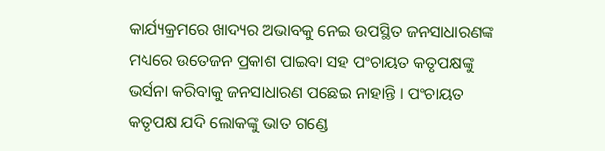କାର୍ଯ୍ୟକ୍ରମରେ ଖାଦ୍ୟର ଅଭାବକୁ ନେଇ ଉପସ୍ଥିତ ଜନସାଧାରଣଙ୍କ ମଧ୍ୟରେ ଉତେଜନ ପ୍ରକାଶ ପାଇବା ସହ ପଂଚାୟତ କତୃପକ୍ଷଙ୍କୁ ଭର୍ସନା କରିବାକୁ ଜନସାଧାରଣ ପଛେଇ ନାହାନ୍ତି । ପଂଚାୟତ କତୃପକ୍ଷ ଯଦି ଲୋକଙ୍କୁ ଭାତ ଗଣ୍ଡେ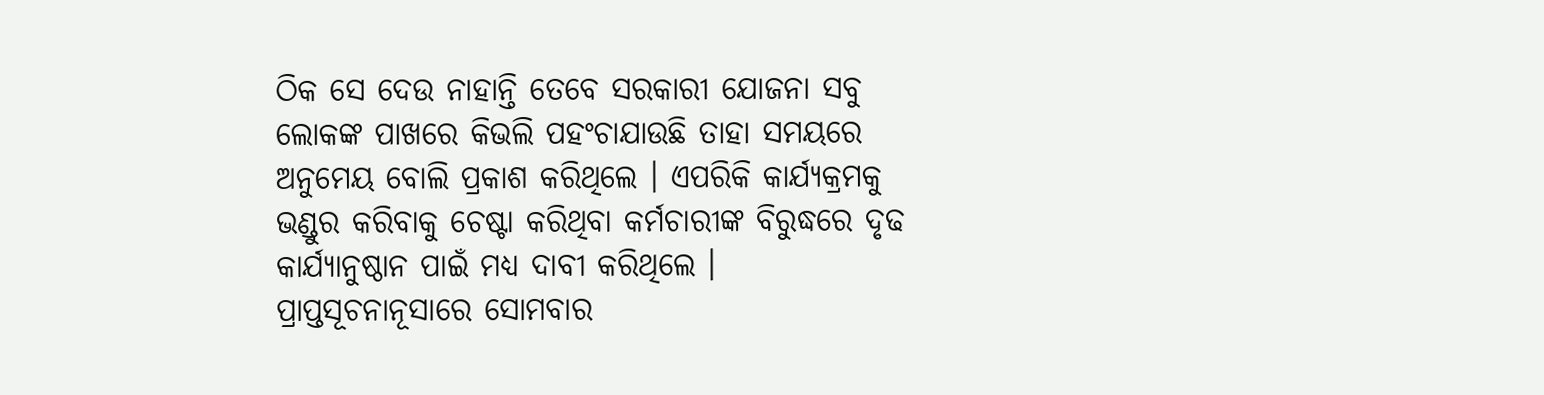ଠିକ ସେ ଦେଉ ନାହାନ୍ତି ତେବେ ସରକାରୀ ଯୋଜନା ସବୁ ଲୋକଙ୍କ ପାଖରେ କିଭଲି ପହଂଚାଯାଉଛି ତାହା ସମୟରେ ଅନୁମେୟ ବୋଲି ପ୍ରକାଶ କରିଥିଲେ । ଏପରିକି କାର୍ଯ୍ୟକ୍ରମକୁ ଭଣ୍ଡୁର କରିବାକୁ ଚେଷ୍ଟା କରିଥିବା କର୍ମଚାରୀଙ୍କ ବିରୁଦ୍ଧରେ ଦୃଢ କାର୍ଯ୍ୟାନୁଷ୍ଠାନ ପାଇଁ ମଧ୍ୟ ଦାବୀ କରିଥିଲେ । ପ୍ରାପ୍ତସୂଚନାନୂସାରେ ସୋମବାର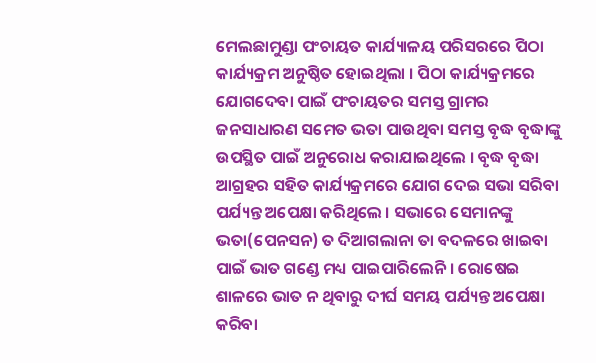ମେଲଛାମୁଣ୍ଡା ପଂଚାୟତ କାର୍ଯ୍ୟାଳୟ ପରିସରରେ ପିଠା କାର୍ଯ୍ୟକ୍ରମ ଅନୁଷ୍ଠିତ ହୋଇଥିଲା । ପିଠା କାର୍ଯ୍ୟକ୍ରମରେ ଯୋଗଦେବା ପାଇଁ ପଂଚାୟତର ସମସ୍ତ ଗ୍ରାମର ଜନସାଧାରଣ ସମେତ ଭତା ପାଉଥିବା ସମସ୍ତ ବୃଦ୍ଧ ବୃଦ୍ଧାଙ୍କୁ ଉପସ୍ଥିତ ପାଇଁ ଅନୁରୋଧ କରାଯାଇଥିଲେ । ବୃଦ୍ଧ ବୃଦ୍ଧା ଆଗ୍ରହର ସହିତ କାର୍ଯ୍ୟକ୍ରମରେ ଯୋଗ ଦେଇ ସଭା ସରିବା ପର୍ଯ୍ୟନ୍ତ ଅପେକ୍ଷା କରିଥିଲେ । ସଭାରେ ସେମାନଙ୍କୁ ଭତା(ପେନସନ) ତ ଦିଆଗଲାନା ତା ବଦଳରେ ଖାଇବା ପାଇଁ ଭାତ ଗଣ୍ଡେ ମଧ୍ୟ ପାଇପାରିଲେନି । ରୋଷେଇ ଶାଳରେ ଭାତ ନ ଥିବାରୁ ଦୀର୍ଘ ସମୟ ପର୍ଯ୍ୟନ୍ତ ଅପେକ୍ଷା କରିବା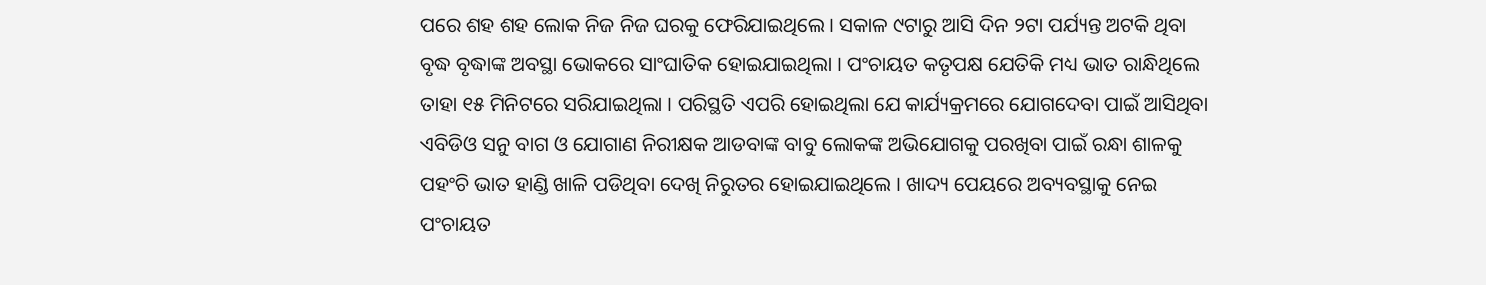ପରେ ଶହ ଶହ ଲୋକ ନିଜ ନିଜ ଘରକୁ ଫେରିଯାଇଥିଲେ । ସକାଳ ୯ଟାରୁ ଆସି ଦିନ ୨ଟା ପର୍ଯ୍ୟନ୍ତ ଅଟକି ଥିବା ବୃଦ୍ଧ ବୃଦ୍ଧାଙ୍କ ଅବସ୍ଥା ଭୋକରେ ସାଂଘାତିକ ହୋଇଯାଇଥିଲା । ପଂଚାୟତ କତୃପକ୍ଷ ଯେତିକି ମଧ୍ୟ ଭାତ ରାନ୍ଧିଥିଲେ ତାହା ୧୫ ମିନିଟରେ ସରିଯାଇଥିଲା । ପରିସ୍ଥତି ଏପରି ହୋଇଥିଲା ଯେ କାର୍ଯ୍ୟକ୍ରମରେ ଯୋଗଦେବା ପାଇଁ ଆସିଥିବା ଏବିଡିଓ ସନୁ ବାଗ ଓ ଯୋଗାଣ ନିରୀକ୍ଷକ ଆଡବାଙ୍କ ବାବୁ ଲୋକଙ୍କ ଅଭିଯୋଗକୁ ପରଖିବା ପାଇଁ ରନ୍ଧା ଶାଳକୁ ପହଂଚି ଭାତ ହାଣ୍ଡି ଖାଳି ପଡିଥିବା ଦେଖି ନିରୁତର ହୋଇଯାଇଥିଲେ । ଖାଦ୍ୟ ପେୟରେ ଅବ୍ୟବସ୍ଥାକୁ ନେଇ ପଂଚାୟତ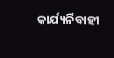କାର୍ଯ୍ୟର୍ନିବାହୀ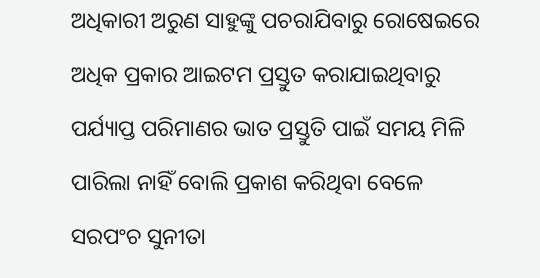ଅଧିକାରୀ ଅରୁଣ ସାହୁଙ୍କୁ ପଚରାଯିବାରୁ ରୋଷେଇରେ ଅଧିକ ପ୍ରକାର ଆଇଟମ ପ୍ରସ୍ତୁତ କରାଯାଇଥିବାରୁ ପର୍ଯ୍ୟାପ୍ତ ପରିମାଣର ଭାତ ପ୍ରସ୍ତୁତି ପାଇଁ ସମୟ ମିଳି ପାରିଲା ନାହିଁ ବୋଲି ପ୍ରକାଶ କରିଥିବା ବେଳେ ସରପଂଚ ସୁନୀତା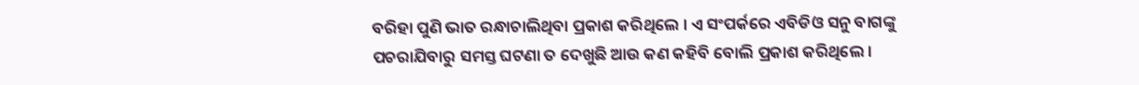ବରିହା ପୁଣି ଭାତ ରନ୍ଧାଚାଲିଥିବା ପ୍ରକାଶ କରିଥିଲେ । ଏ ସଂପର୍କରେ ଏବିଡିଓ ସନୁ ବାଗଙ୍କୁ ପଚରାଯିବାରୁ ସମସ୍ତ ଘଟଣା ତ ଦେଖୁଛି ଆଉ କଣ କହିବି ବୋଲି ପ୍ରକାଶ କରିଥିଲେ ।